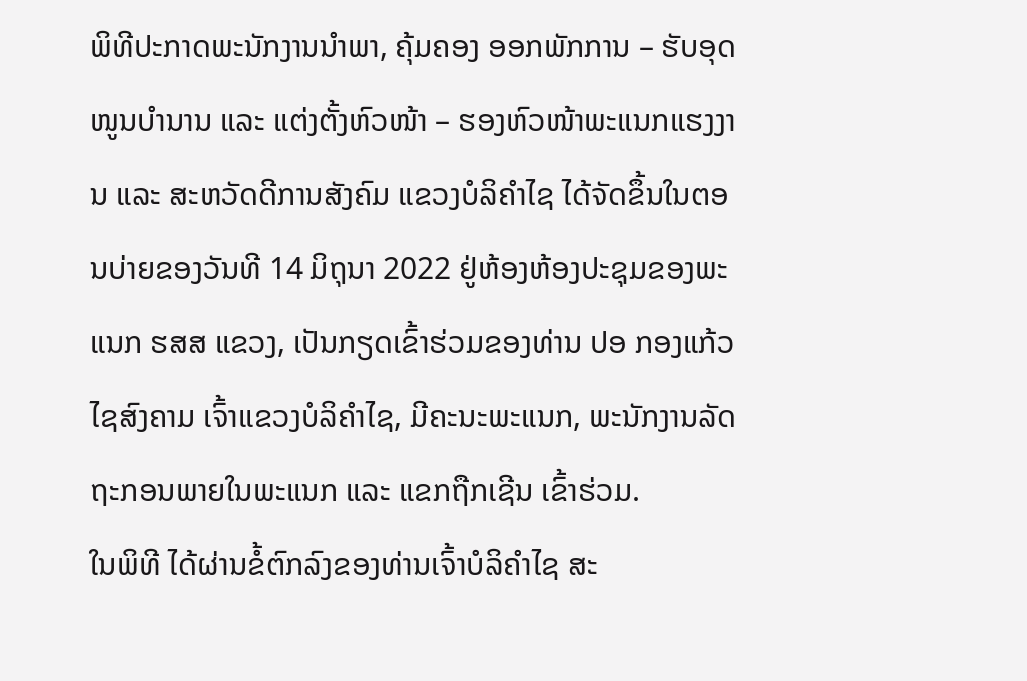ພິທີປະກາດພະນັກງານນຳພາ, ຄຸ້ມຄອງ ອອກພັກການ – ຮັບອຸດໜູນບຳນານ ແລະ ແຕ່ງຕັ້ງຫົວໜ້າ – ຮອງຫົວໜ້າພະແນກແຮງງານ ແລະ ສະຫວັດດີການສັງຄົມ ແຂວງບໍລິຄຳໄຊ ໄດ້ຈັດຂຶ້ນໃນຕອນບ່າຍຂອງວັນທີ 14 ມິຖຸນາ 2022 ຢູ່ຫ້ອງຫ້ອງປະຊຸມຂອງພະແນກ ຮສສ ແຂວງ, ເປັນກຽດເຂົ້າຮ່ວມຂອງທ່ານ ປອ ກອງແກ້ວ ໄຊສົງຄາມ ເຈົ້າແຂວງບໍລິຄຳໄຊ, ມີຄະນະພະແນກ, ພະນັກງານລັດຖະກອນພາຍໃນພະແນກ ແລະ ແຂກຖືກເຊີນ ເຂົ້າຮ່ວມ.
ໃນພິທີ ໄດ້ຜ່ານຂໍ້ຕົກລົງຂອງທ່ານເຈົ້າບໍລິຄຳໄຊ ສະ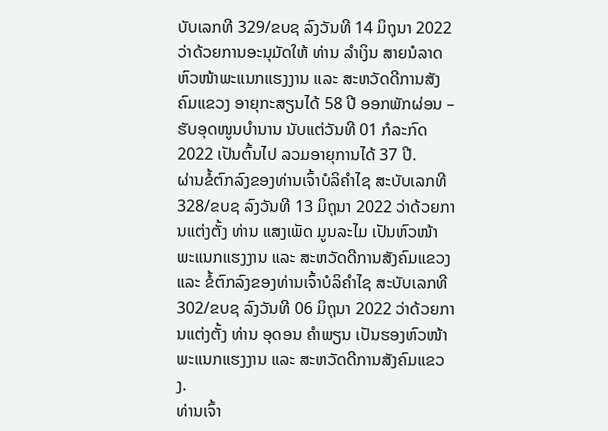ບັບເລກທີ 329/ຂບຊ ລົງວັນທີ 14 ມິຖຸນາ 2022 ວ່າດ້ວຍການອະນຸມັດໃຫ້ ທ່ານ ລຳເງິນ ສາຍນໍລາດ ຫົວໜ້າພະແນກແຮງງານ ແລະ ສະຫວັດດີການສັງຄົມແຂວງ ອາຍຸກະສຽນໄດ້ 58 ປີ ອອກພັກຜ່ອນ – ຮັບອຸດໜູນບຳນານ ນັບແຕ່ວັນທີ 01 ກໍລະກົດ 2022 ເປັນຕົ້ນໄປ ລວມອາຍຸການໄດ້ 37 ປີ.
ຜ່ານຂໍ້ຕົກລົງຂອງທ່ານເຈົ້າບໍລິຄຳໄຊ ສະບັບເລກທີ 328/ຂບຊ ລົງວັນທີ 13 ມິຖຸນາ 2022 ວ່າດ້ວຍການແຕ່ງຕັ້ງ ທ່ານ ແສງເພັດ ມູນລະໄມ ເປັນຫົວໜ້າພະແນກແຮງງານ ແລະ ສະຫວັດດີການສັງຄົມແຂວງ ແລະ ຂໍ້ຕົກລົງຂອງທ່ານເຈົ້າບໍລິຄຳໄຊ ສະບັບເລກທີ 302/ຂບຊ ລົງວັນທີ 06 ມິຖຸນາ 2022 ວ່າດ້ວຍການແຕ່ງຕັ້ງ ທ່ານ ອຸດອນ ຄຳພຽນ ເປັນຮອງຫົວໜ້າພະແນກແຮງງານ ແລະ ສະຫວັດດີການສັງຄົມແຂວງ.
ທ່ານເຈົ້າ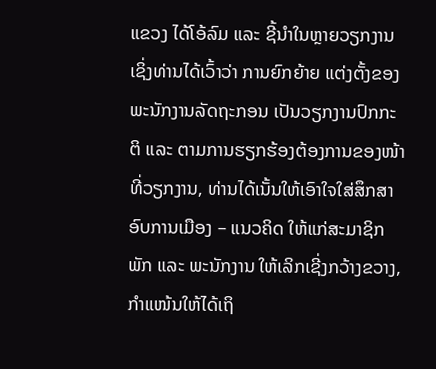ແຂວງ ໄດ້ໂອ້ລົມ ແລະ ຊີ້ນຳໃນຫຼາຍວຽກງານ ເຊິ່ງທ່ານໄດ້ເວົ້າວ່າ ການຍົກຍ້າຍ ແຕ່ງຕັ້ງຂອງພະນັກງານລັດຖະກອນ ເປັນວຽກງານປົກກະຕິ ແລະ ຕາມການຮຽກຮ້ອງຕ້ອງການຂອງໜ້າທີ່ວຽກງານ, ທ່ານໄດ້ເນັ້ນໃຫ້ເອົາໃຈໃສ່ສຶກສາອົບການເມືອງ – ແນວຄິດ ໃຫ້ແກ່ສະມາຊິກພັກ ແລະ ພະນັກງານ ໃຫ້ເລິກເຊີ່ງກວ້າງຂວາງ, ກຳແໜ້ນໃຫ້ໄດ້ເຖິ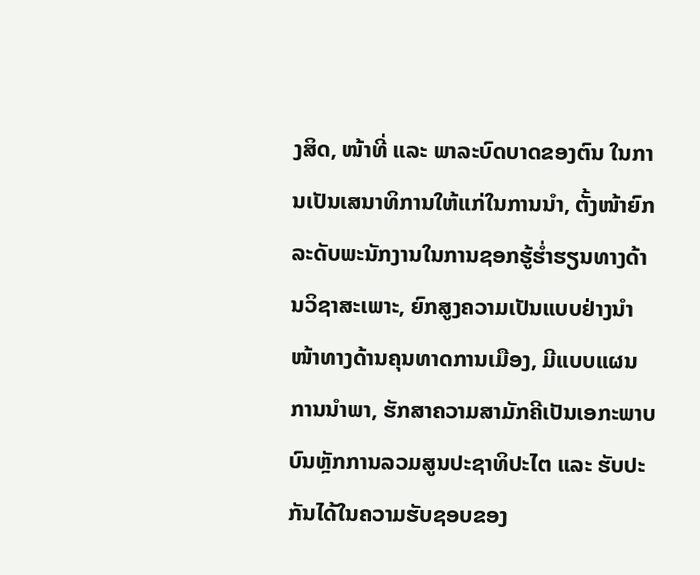ງສິດ, ໜ້າທີ່ ແລະ ພາລະບົດບາດຂອງຕົນ ໃນການເປັນເສນາທິການໃຫ້ແກ່ໃນການນຳ, ຕັ້ງໜ້າຍົກລະດັບພະນັກງານໃນການຊອກຮູ້ຮ່ຳຮຽນທາງດ້ານວິຊາສະເພາະ, ຍົກສູງຄວາມເປັນແບບຢ່າງນໍາໜ້າທາງດ້ານຄຸນທາດການເມືອງ, ມີແບບແຜນການນໍາພາ, ຮັກສາຄວາມສາມັກຄີເປັນເອກະພາບ ບົນຫຼັກການລວມສູນປະຊາທິປະໄຕ ແລະ ຮັບປະກັນໄດ້ໃນຄວາມຮັບຊອບຂອງ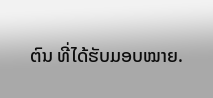ຕົນ ທີ່ໄດ້ຮັບມອບໝາຍ.